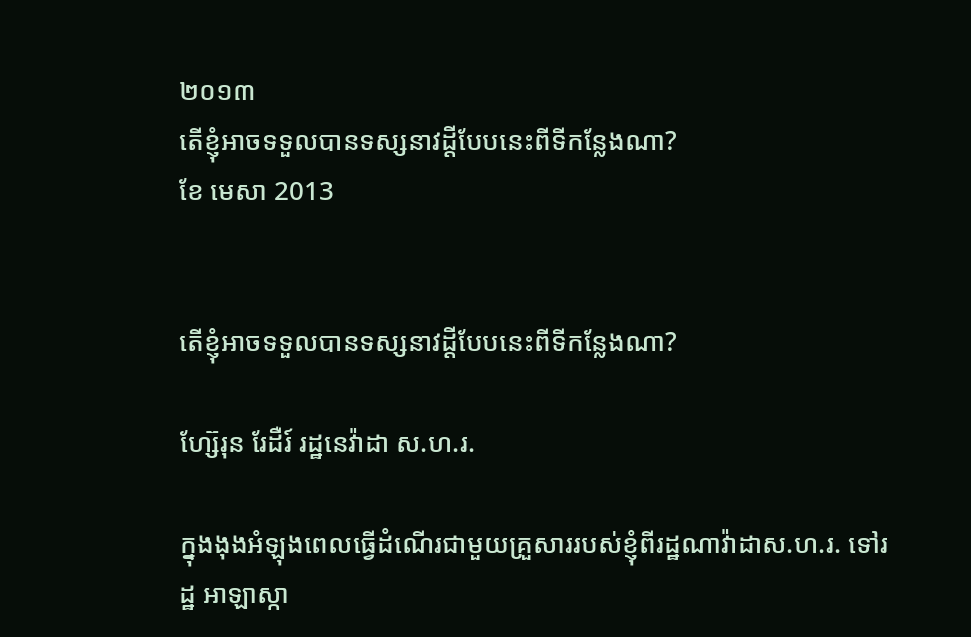២០១៣
តើខ្ញុំអាចទទួលបានទស្សនាវដ្ដីបែបនេះពីទីកន្លែងណា?
ខែ មេសា 2013


តើខ្ញុំអាចទទួលបានទស្សនាវដ្ដីបែបនេះពីទីកន្លែងណា?

ហ្ស៊ែរុន រែដឺរ៍ រដ្ឋនេវ៉ាដា ស.ហ.រ.

ក្នុងងុងអំឡុងពេលធ្វើដំណើរជាមួយគ្រួសាររបស់ខ្ញុំពីរដ្ឋណាវ៉ាដាស.ហ.រ. ទៅរដ្ឋ អាឡាស្កា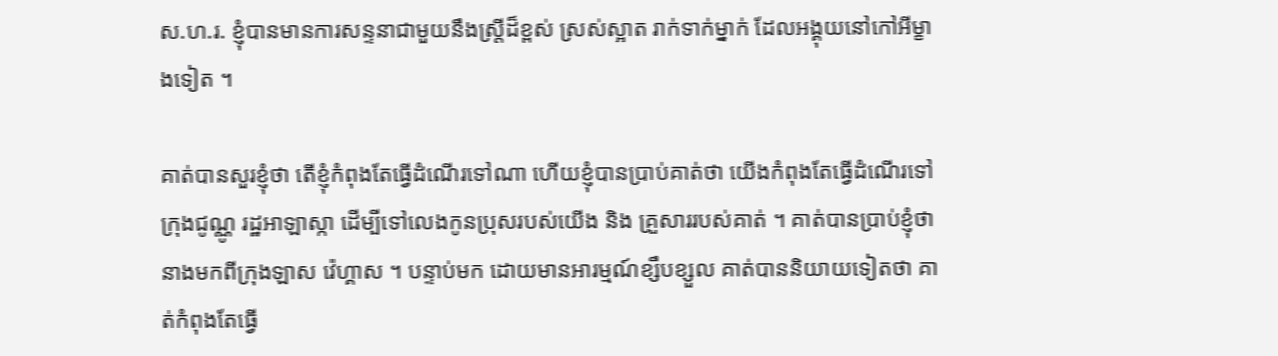ស.ហ.រ. ខ្ញុំបានមានការសន្ទនាជាមួយនឹងស្ត្រីដ៏ខ្ពស់ ស្រស់ស្អាត រាក់ទាក់ម្នាក់ ដែលអង្គុយនៅកៅអីម្ខាងទៀត ។

គាត់បានសួរខ្ញុំថា តើខ្ញុំកំពុងតែធ្វើដំណើរទៅណា ហើយខ្ញុំបានប្រាប់គាត់ថា យើងកំពុងតែធ្វើដំណើរទៅ ក្រុងជូណ្ណូ រដ្ឋអាឡាស្កា ដើម្បីទៅលេងកូនប្រុសរបស់យើង និង គ្រួសាររបស់គាត់ ។ គាត់បានប្រាប់ខ្ញុំថា នាងមកពីក្រុងឡាស វ៉េហ្គាស ។ បន្ទាប់មក ដោយមានអារម្មណ៍ខ្សឹបខ្សួល គាត់បាននិយាយទៀតថា គាត់កំពុងតែធ្វើ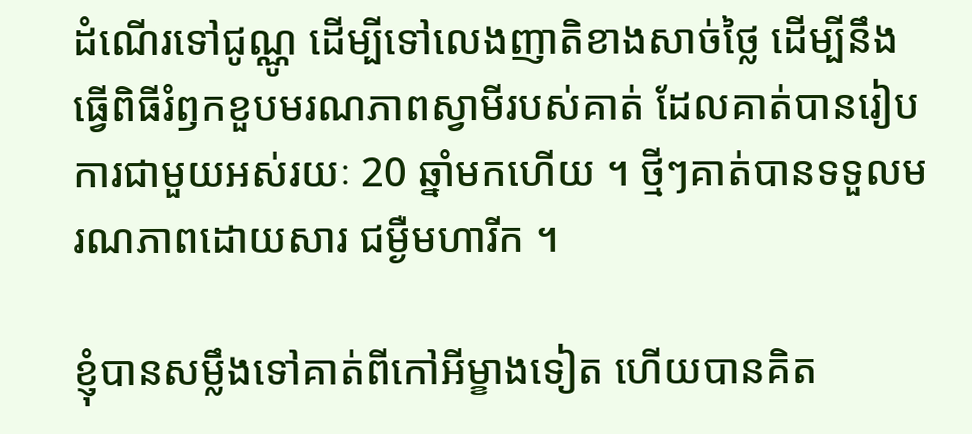ដំណើរទៅជូណ្ណូ ដើម្បីទៅលេងញាតិខាងសាច់ថ្លៃ ដើម្បីនឹងធ្វើពិធីរំឭកខួបមរណភាពស្វាមីរបស់គាត់ ដែលគាត់បានរៀបការជាមួយអស់រយៈ 20 ឆ្នាំមកហើយ ។ ថ្មីៗគាត់បានទទួលមរណភាពដោយសារ ជម្ងឺមហារីក ។

ខ្ញុំបានសម្លឹងទៅគាត់ពីកៅអីម្ខាងទៀត ហើយបានគិត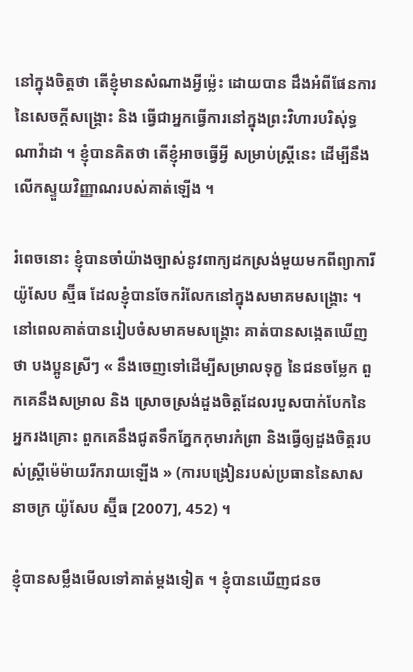នៅក្នុងចិត្តថា តើខ្ញុំមានសំណាងអ្វីម៉្លេះ ដោយបាន ដឹងអំពីផែនការនៃសេចក្តីសង្គ្រោះ និង ធ្វើជាអ្នកធ្វើការនៅក្នុងព្រះវិហារបរិសុ់ទ្ធ ណាវ៉ាដា ។ ខ្ញុំបានគិតថា តើខ្ញុំអាចធ្វើអ្វី សម្រាប់ស្ត្រីនេះ ដើម្បីនឹងលើកស្ទួយវិញ្ញាណរបស់គាត់ឡើង ។

រំពេចនោះ ខ្ញុំបានចាំយ៉ាងច្បាស់នូវពាក្យដកស្រង់មួយមកពីព្យាការី យ៉ូសែប ស្ម៊ីធ ដែលខ្ញុំបានចែករំលែកនៅក្នុងសមាគមសង្គ្រោះ ។ នៅពេលគាត់បានរៀបចំសមាគមសង្គ្រោះ គាត់បានសង្កេតឃើញថា បងប្អូនស្រីៗ « នឹងចេញទៅដើម្បីសម្រាលទុក្ខ នៃជនចម្លែក ពួកគេនឹងសម្រាល និង ស្រោចស្រង់ដួងចិត្តដែលរបួសបាក់បែកនៃអ្នករងគ្រោះ ពួកគេនឹងជូតទឹកភ្នែកកុមារកំព្រា និងធ្វើឲ្យដួងចិត្តរបស់ស្ត្រីម៉េម៉ាយរីករាយឡើង » (ការបង្រៀនរបស់ប្រធាននៃសាសនាចក្រ យ៉ូសែប ស្ម៊ីធ [2007], 452) ។

ខ្ញុំបានសម្លឹងមើលទៅគាត់ម្តងទៀត ។ ខ្ញុំបានឃើញជនច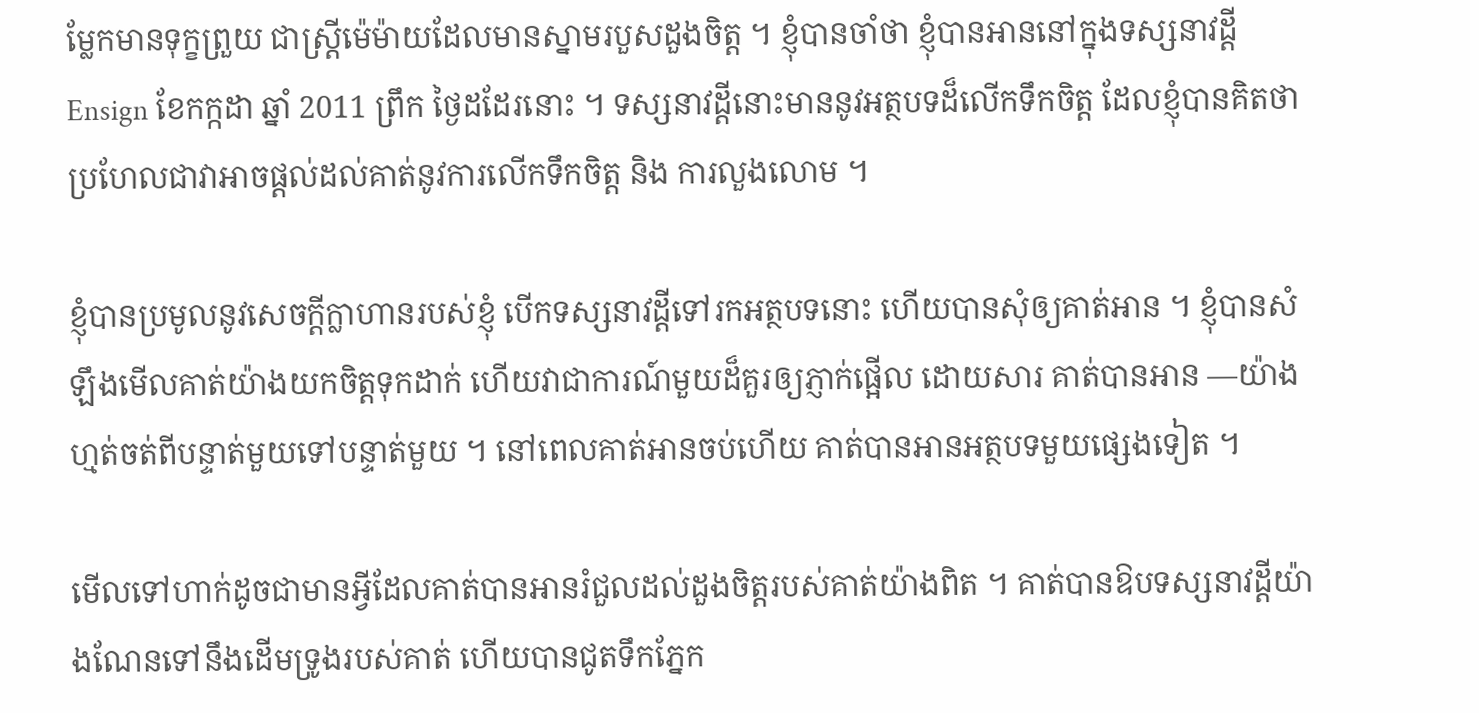ម្លែកមានទុក្ខព្រួយ ជាស្ត្រីម៉េម៉ាយដែលមានស្នាមរបួសដួងចិត្ត ។ ខ្ញុំបានចាំថា ខ្ញុំបានអាននៅក្នុងទស្សនាវដ្ដី Ensign ខែកក្កដា ឆ្នាំ 2011 ព្រឹក ថ្ងៃដដែរនោះ ។ ទស្សនាវដ្តីនោះមាននូវអត្ថបទដ៏លើកទឹកចិត្ត ដែលខ្ញុំបានគិតថា ប្រហែលជាវាអាចផ្តល់ដល់គាត់នូវការលើកទឹកចិត្ត និង ការលួងលោម ។

ខ្ញុំបានប្រមូលនូវសេចក្តីក្លាហានរបស់ខ្ញុំ បើកទស្សនាវដ្ដីទៅរកអត្ថបទនោះ ហើយបានសុំឲ្យគាត់អាន ។ ខ្ញុំបានសំឡឹងមើលគាត់យ៉ាងយកចិត្តទុកដាក់ ហើយវាជាការណ៍មួយដ៏គួរឲ្យភ្ញាក់ផ្អើល ដោយសារ គាត់បានអាន —យ៉ាងហ្មត់ចត់ពីបន្ទាត់មួយទៅបន្ទាត់មួយ ។ នៅពេលគាត់អានចប់ហើយ គាត់បានអានអត្ថបទមួយផ្សេងទៀត ។

មើលទៅហាក់ដូចជាមានអ្វីដែលគាត់បានអានរំជួលដល់ដួងចិត្តរបស់គាត់យ៉ាងពិត ។ គាត់បានឱបទស្សនាវដ្ដីយ៉ាងណែនទៅនឹងដើមទ្រូងរបស់គាត់ ហើយបានជូតទឹកភ្នែក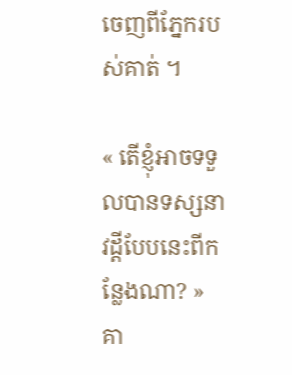ចេញពីភ្នែករបស់គាត់ ។

« តើខ្ញុំអាចទទួលបានទស្សនាវដ្ដីបែបនេះពីកន្លែងណា? » គា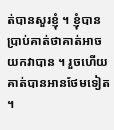ត់បានសួរខ្ញុំ ។ ខ្ញុំបានប្រាប់គាត់ថាគាត់អាចយកវាបាន ។ រួចហើយគាត់បានអានថែមទៀត ។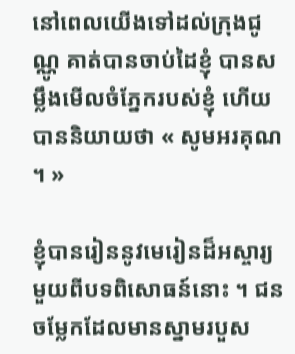នៅពេលយើងទៅដល់ក្រុងជូណ្ណូ គាត់បានចាប់ដៃខ្ញុំ បានសម្លឹងមើលចំភ្នែករបស់ខ្ញុំ ហើយបាននិយាយថា « សូមអរគុណ ។ »

ខ្ញុំបានរៀននូវមេរៀនដ៏អស្ចារ្យ មួយពីបទពិសោធន៍នោះ ។ ជនចម្លែកដែលមានស្នាមរបួស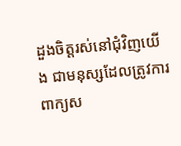ដួងចិត្តរស់នៅជុំវិញយើង ជាមនុស្សដែលត្រូវការពាក្យស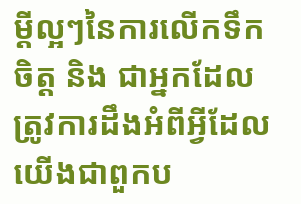ម្តីល្អៗនៃការលើកទឹកចិត្ត និង ជាអ្នកដែលត្រូវការដឹងអំពីអ្វីដែលយើងជាពួកប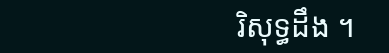រិសុទ្ធដឹង ។